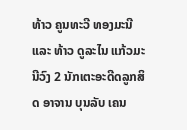ທ້າວ ຄູນທະວີ ທອງມະນີ ແລະ ທ້າວ ດູລະໄນ ແກ້ວມະນີວົງ 2 ນັກເຕະອະດີດລູກສິດ ອາຈານ ບຸນລັບ ເຄນ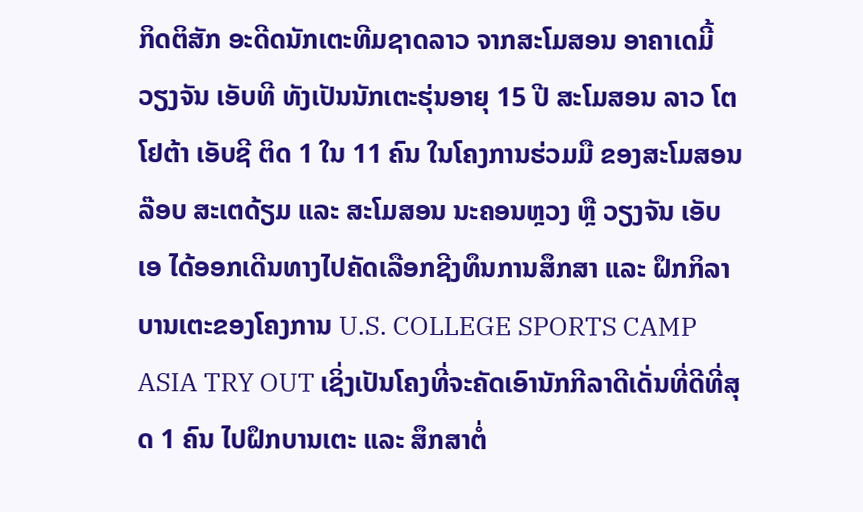ກິດຕິສັກ ອະດີດນັກເຕະທີມຊາດລາວ ຈາກສະໂມສອນ ອາຄາເດມີ້ ວຽງຈັນ ເອັບທີ ທັງເປັນນັກເຕະຮຸ່ນອາຍຸ 15 ປີ ສະໂມສອນ ລາວ ໂຕໂຢຕ້າ ເອັບຊີ ຕິດ 1 ໃນ 11 ຄົນ ໃນໂຄງການຮ່ວມມື ຂອງສະໂມສອນລ໊ອບ ສະເຕດ້ຽມ ແລະ ສະໂມສອນ ນະຄອນຫຼວງ ຫຼື ວຽງຈັນ ເອັບເອ ໄດ້ອອກເດີນທາງໄປຄັດເລືອກຊີງທຶນການສຶກສາ ແລະ ຝຶກກິລາບານເຕະຂອງໂຄງການ U.S. COLLEGE SPORTS CAMP ASIA TRY OUT ເຊິ່ງເປັນໂຄງທີ່ຈະຄັດເອົານັກກີລາດີເດັ່ນທີ່ດີທີ່ສຸດ 1 ຄົນ ໄປຝຶກບານເຕະ ແລະ ສຶກສາຕໍ່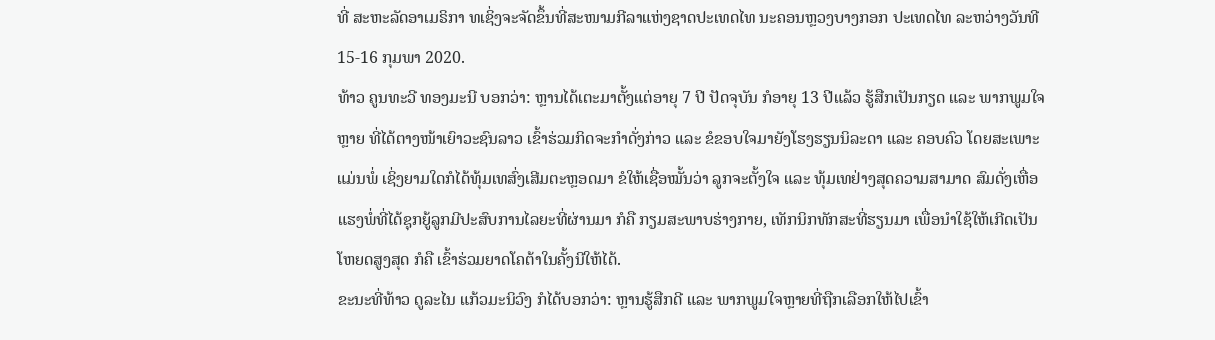ທີ່ ສະຫະລັດອາເມຣິກາ ທເຊິ່ງຈະຈັດຂຶ້ນທີ່ສະໜາມກີລາແຫ່ງຊາດປະເທດໄທ ນະຄອນຫຼວງບາງກອກ ປະເທດໄທ ລະຫວ່າງວັນທີ 15-16 ກຸມພາ 2020.
ທ້າວ ຄູນທະວີ ທອງມະນີ ບອກວ່າ: ຫຼານໄດ້ເຕະມາຕັ້ງແຕ່ອາຍຸ 7 ປີ ປັດຈຸບັນ ກໍອາຍຸ 13 ປີແລ້ວ ຮູ້ສືກເປັນກຽດ ແລະ ພາກພູມໃຈຫຼາຍ ທີ່ໄດ້ຕາງໜ້າເຍົາວະຊົນລາວ ເຂົ້າຮ່ວມກິດຈະກຳດັ່ງກ່າວ ແລະ ຂໍຂອບໃຈມາຍັງໂຮງຮຽນນິລະດາ ແລະ ຄອບຄົວ ໂດຍສະເພາະແມ່ນພໍ່ ເຊິ່ງຍາມໃດກໍໄດ້ທຸ້ມເທສົ່ງເສີມຕະຫຼອດມາ ຂໍໃຫ້ເຊື່ອໝັ້ນວ່າ ລູກຈະຕັ້ງໃຈ ແລະ ທຸ້ມເທຢ່າງສຸດຄວາມສາມາດ ສົມດັ່ງເຫື່ອແຮງພໍ່ທີ່ໄດ້ຊຸກຍູ້ລູກມີປະສົບການໄລຍະທີ່ຜ່ານມາ ກໍຄື ກຽມສະພາບຮ່າງກາຍ, ເທັກນິກທັກສະທີ່ຮຽນມາ ເພື່ອນຳໃຊ້ໃຫ້ເກີດເປັນໂຫຍດສູງສຸດ ກໍຄື ເຂົ້າຮ່ວມຍາດໂຄຕ້າໃນຄັ້ງນີໃຫ້ໄດ້.
ຂະນະທີ່ທ້າວ ດູລະໄນ ແກ້ວມະນິວົງ ກໍໄດ້ບອກວ່າ: ຫຼານຮູ້ສືກດີ ແລະ ພາກພູມໃຈຫຼາຍທີ່ຖືກເລືອກໃຫ້ໄປເຂົ້າ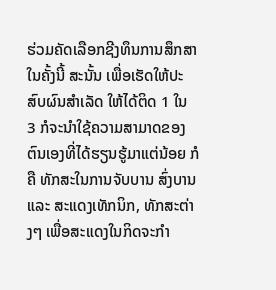ຮ່ວມຄັດເລືອກຊີງທຶນການສຶກສາໃນຄັ້ງນີ້ ສະນັ້ນ ເພື່ອເຮັດໃຫ້ປະສົບຜົນສຳເລັດ ໃຫ້ໄດ້ຕິດ 1 ໃນ 3 ກໍຈະນຳໃຊ້ຄວາມສາມາດຂອງຕົນເອງທີ່ໄດ້ຮຽນຮູ້ມາແຕ່ນ້ອຍ ກໍຄື ທັກສະໃນການຈັບບານ ສົ່ງບານ ແລະ ສະແດງເທັກນິກ, ທັກສະຕ່າງໆ ເພື່ອສະແດງໃນກິດຈະກຳ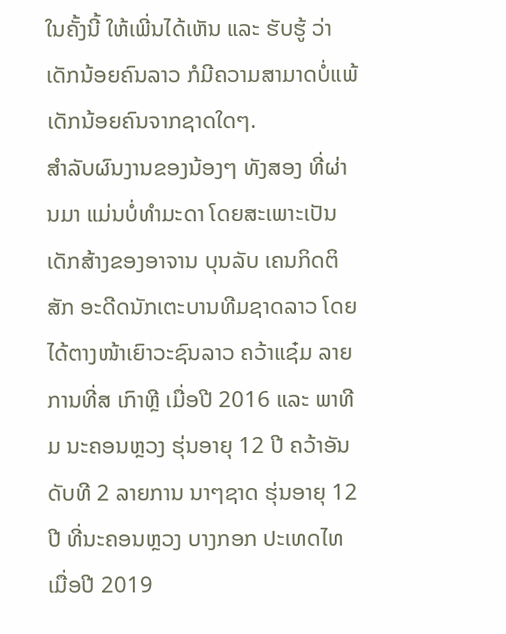ໃນຄັ້ງນີ້ ໃຫ້ເພີ່ນໄດ້ເຫັນ ແລະ ຮັບຮູ້ ວ່າເດັກນ້ອຍຄົນລາວ ກໍມີຄວາມສາມາດບໍ່ແພ້ເດັກນ້ອຍຄົນຈາກຊາດໃດໆ.
ສຳລັບຜົນງານຂອງນ້ອງໆ ທັງສອງ ທີ່ຜ່ານມາ ແມ່ນບໍ່ທຳມະດາ ໂດຍສະເພາະເປັນເດັກສ້າງຂອງອາຈານ ບຸນລັບ ເຄນກິດຕິສັກ ອະດີດນັກເຕະບານທີມຊາດລາວ ໂດຍໄດ້ຕາງໜ້າເຍົາວະຊົນລາວ ຄວ້າແຊ໋ມ ລາຍການທີ່ສ ເກົາຫຼີ ເມື່ອປີ 2016 ແລະ ພາທີມ ນະຄອນຫຼວງ ຮຸ່ນອາຍຸ 12 ປີ ຄວ້າອັນດັບທີ 2 ລາຍການ ນາໆຊາດ ຮຸ່ນອາຍຸ 12 ປີ ທີ່ນະຄອນຫຼວງ ບາງກອກ ປະເທດໄທ ເມື່ອປີ 2019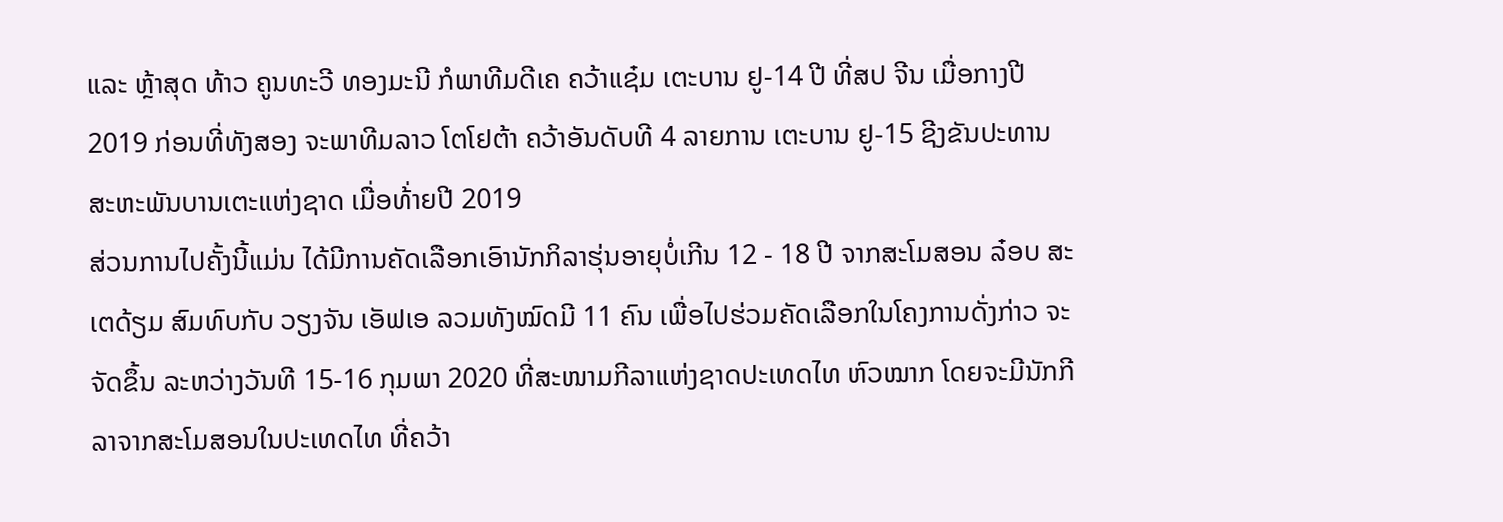ແລະ ຫຼ້າສຸດ ທ້າວ ຄູນທະວີ ທອງມະນີ ກໍພາທີມດີເຄ ຄວ້າແຊ໋ມ ເຕະບານ ຢູ-14 ປີ ທີ່ສປ ຈີນ ເມື່ອກາງປີ 2019 ກ່ອນທີ່ທັງສອງ ຈະພາທີມລາວ ໂຕໂຢຕ້າ ຄວ້າອັນດັບທີ 4 ລາຍການ ເຕະບານ ຢູ-15 ຊີງຂັນປະທານສະຫະພັນບານເຕະແຫ່ງຊາດ ເມື່ອທ້່າຍປີ 2019
ສ່ວນການໄປຄັ້ງນີ້ແມ່ນ ໄດ້ມີການຄັດເລືອກເອົານັກກິລາຮຸ່ນອາຍຸບໍ່ເກີນ 12 - 18 ປີ ຈາກສະໂມສອນ ລ໋ອບ ສະເຕດ້ຽມ ສົມທົບກັບ ວຽງຈັນ ເອັຟເອ ລວມທັງໝົດມີ 11 ຄົນ ເພື່ອໄປຮ່ວມຄັດເລືອກໃນໂຄງການດັ່ງກ່າວ ຈະຈັດຂຶ້ນ ລະຫວ່າງວັນທີ 15-16 ກຸມພາ 2020 ທີ່ສະໜາມກີລາແຫ່ງຊາດປະເທດໄທ ຫົວໝາກ ໂດຍຈະມີນັກກີລາຈາກສະໂມສອນໃນປະເທດໄທ ທີ່ຄວ້າ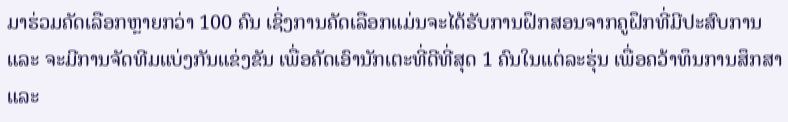ມາຮ່ວມຄັດເລືອກຫຼາຍກວ່າ 100 ຄົນ ເຊິ່ງການຄັດເລືອກແມ່ນຈະໄດ້ຮັບການຝຶກສອນຈາກຄູຝຶກທີ່ມີປະສົບການ ແລະ ຈະມີການຈັດທີມແບ່ງກັນແຂ່ງຂັນ ເພື່ອຄັດເອົານັກເຕະທີ່ດີທີ່ສຸດ 1 ຄົນໃນແຕ່ລະຮຸ່ນ ເພື່ອຄວ້າທຶນການສຶກສາ ແລະ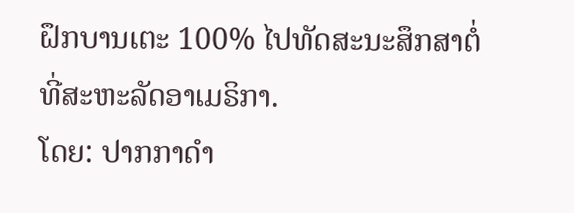ຝຶກບານເຕະ 100% ໄປທັດສະນະສຶກສາຕໍ່ທີ່ສະຫະລັດອາເມຣິກາ.
ໂດຍ: ປາກກາດຳ